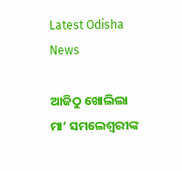Latest Odisha News

ଆଜିଠୁ ଖୋଲିଲା ମା’ ସମଲେଶ୍ୱରୀଙ୍କ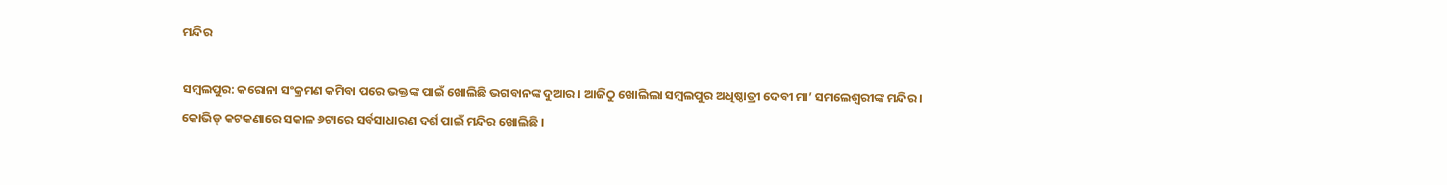ମନ୍ଦିର

ସମ୍ୱଲପୁର: କରୋନା ସଂକ୍ରମଣ କମିବା ପରେ ଭକ୍ତଙ୍କ ପାଇଁ ଖୋଲିଛି ଭଗବାନଙ୍କ ଦୁଆର । ଆଜିଠୁ ଖୋଲିଲା ସମ୍ବଲପୁର ଅଧିଷ୍ଠାତ୍ରୀ ଦେବୀ ମା’ ସମଲେଶ୍ୱରୀଙ୍କ ମନ୍ଦିର । କୋଭିଡ୍ କଟକଣାରେ ସକାଳ ୬ଟାରେ ସର୍ବସାଧାରଣ ଦର୍ଶ ପାଇଁ ମନ୍ଦିର ଖୋଲିଛି ।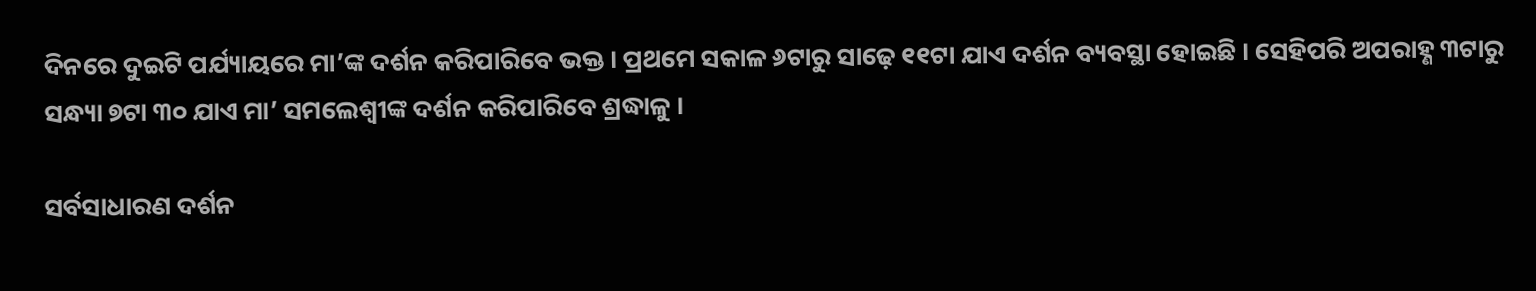ଦିନରେ ଦୁଇଟି ପର୍ଯ୍ୟାୟରେ ମା’ଙ୍କ ଦର୍ଶନ କରିପାରିବେ ଭକ୍ତ । ପ୍ରଥମେ ସକାଳ ୬ଟାରୁ ସାଢ଼େ ୧୧ଟା ଯାଏ ଦର୍ଶନ ବ୍ୟବସ୍ଥା ହୋଇଛି । ସେହିପରି ଅପରାହ୍ଣ ୩ଟାରୁ ସନ୍ଧ୍ୟା ୭ଟା ୩୦ ଯାଏ ମା’ ସମଲେଶ୍ୱୀଙ୍କ ଦର୍ଶନ କରିପାରିବେ ଶ୍ରଦ୍ଧାଳୁ ।

ସର୍ବସାଧାରଣ ଦର୍ଶନ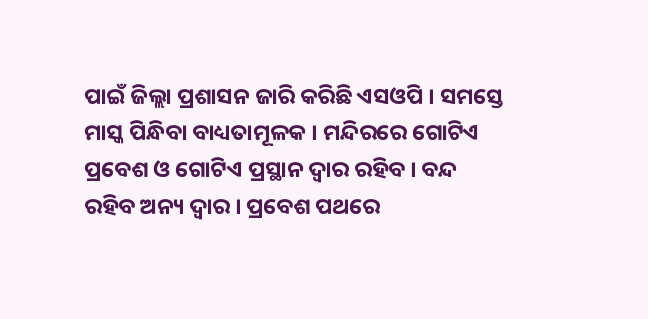ପାଇଁ ଜିଲ୍ଲା ପ୍ରଶାସନ ଜାରି କରିଛି ଏସଓପି । ସମସ୍ତେ ମାସ୍କ ପିନ୍ଧିବା ବାଧ୍ୟତାମୂଳକ । ମନ୍ଦିରରେ ଗୋଟିଏ ପ୍ରବେଶ ଓ ଗୋଟିଏ ପ୍ରସ୍ଥାନ ଦ୍ୱାର ରହିବ । ବନ୍ଦ ରହିବ ଅନ୍ୟ ଦ୍ୱାର । ପ୍ରବେଶ ପଥରେ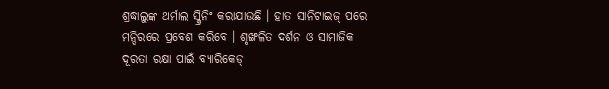ଶ୍ରଦ୍ଧାଲୁଙ୍କ ଥର୍ମାଲ ସ୍କ୍ରିନିଂ କରାଯାଉଛି । ହାତ ସାନିଟାଇଜ୍‌ ପରେ ମନ୍ଦିରରେ ପ୍ରବେଶ କରିବେ । ଶୃଙ୍ଖଳିତ ଦର୍ଶନ ଓ ସାମାଜିକ ଦୂରତା ରକ୍ଷା ପାଇଁ ବ୍ୟାରିକେଡ୍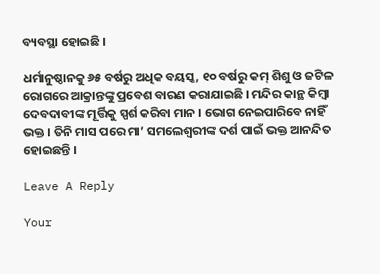ବ୍ୟବସ୍ଥା ହୋଇଛି ।

ଧର୍ମାନୁଷ୍ଠାନକୁ ୬୫ ବର୍ଷରୁ ଅଧିକ ବୟସ୍କ, ୧୦ ବର୍ଷରୁ କମ୍‌ ଶିଶୁ ଓ ଜଟିଳ ରୋଗରେ ଆକ୍ରାନ୍ତଙ୍କୁ ପ୍ରବେଶ ବାରଣ କରାଯାଇଛି । ମନ୍ଦିର କାନ୍ଥ କିମ୍ବା ଦେବଦାବୀଙ୍କ ମୂର୍ତ୍ତିକୁ ସ୍ପର୍ଶ କରିବା ମାନ । ଭୋଗ ନେଇପାରିବେ ନାହିଁ ଭକ୍ତ । ତିନି ମାସ ପରେ ମା’ ସମଲେଶ୍ୱରୀଙ୍କ ଦର୍ଶ ପାଇଁ ଭକ୍ତ ଆନନ୍ଦିତ ହୋଇଛନ୍ତି ।

Leave A Reply

Your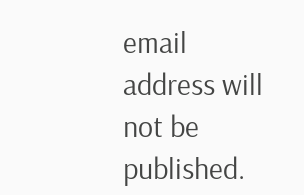email address will not be published.